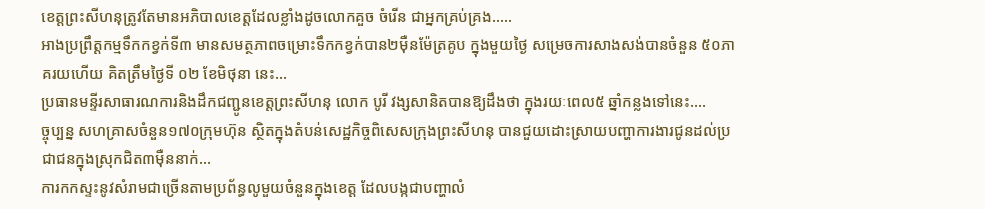ខេត្តព្រះសីហនុត្រូវតែមានអភិបាលខេត្តដែលខ្លាំងដូចលោកគួច ចំរើន ជាអ្នកគ្រប់គ្រង.....
អាងប្រព្រឹត្តកម្មទឹកកខ្វក់ទី៣ មានសមត្ថភាពចម្រោះទឹកកខ្វក់បាន២ម៉ឺនម៉ែត្រគូប ក្នុងមួយថ្ងៃ សម្រេចការសាងសង់បានចំនួន ៥០ភាគរយហើយ គិតត្រឹមថ្ងៃទី ០២ ខែមិថុនា នេះ...
ប្រធានមន្ទីរសាធារណការនិងដឹកជញ្ជូនខេត្តព្រះសីហនុ លោក បូរី វង្សសានិតបានឱ្យដឹងថា ក្នុងរយៈពេល៥ ឆ្នាំកន្លងទៅនេះ....
ច្ចុប្បន្ន សហគ្រាសចំនួន១៧០ក្រុមហ៊ុន ស្ថិតក្នុងតំបន់សេដ្ឋកិច្ចពិសេសក្រុងព្រះសីហនុ បានជួយដោះស្រាយបញ្ហាការងារជូនដល់ប្រជាជនក្នុងស្រុកជិត៣ម៉ឺននាក់...
ការកកស្ទះនូវសំរាមជាច្រើនតាមប្រព័ន្ធលូមួយចំនួនក្នុងខេត្ត ដែលបង្កជាបញ្ហាលំ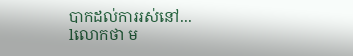បាកដល់ការរស់នៅ...
lលោកថា ម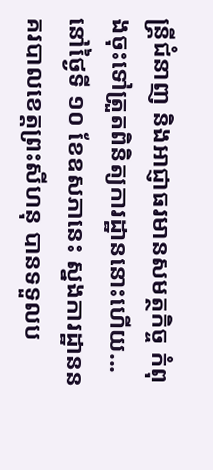ន្ត្រីជំនាញ និងអាជ្ញាធរមានសមត្ថកិច្ច កំពុងចុះទៅត្រួតពិនិត្យការដ្ឋាននោះហើយ...
នៅថ្ងៃទី ១០ ខែឧសភានេះ ស្នងការដ្ឋាននគរបាលខេត្ដព្រះសីហនុ បានទទួលប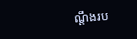ណ្ដឹងរប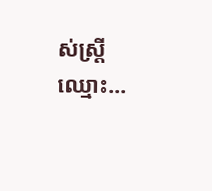ស់ស្ដ្រីឈ្មោះ...